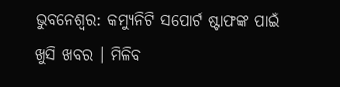ଭୁବନେଶ୍ୱର: କମ୍ୟୁନିଟି ସପୋର୍ଟ ଷ୍ଟାଫଙ୍କ ପାଇଁ ଖୁସି ଖବର । ମିଳିବ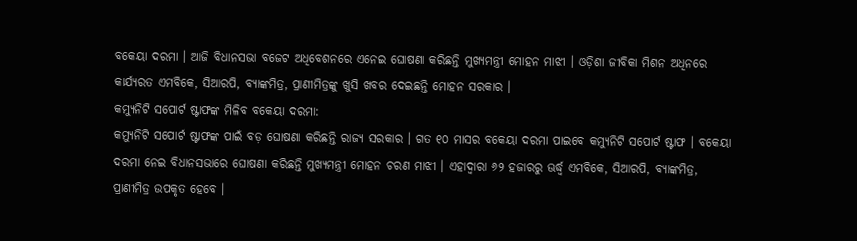ବକେୟା ଦରମା । ଆଜି ବିଧାନସଭା ବଜେଟ ଅଧିବେଶନରେ ଏନେଇ ଘୋଷଣା କରିଛନ୍ତି ମୁଖ୍ୟମନ୍ତ୍ରୀ ମୋହନ ମାଝୀ । ଓଡ଼ିଶା ଜୀବିକା ମିଶନ ଅଧିନରେ କାର୍ଯ୍ୟରତ ଏମବିକେ, ସିଆରପି, ବ୍ୟାଙ୍କମିତ୍ର, ପ୍ରାଣୀମିତ୍ରଙ୍କୁ ଖୁସି ଖବର ଦେଇଛନ୍ତି ମୋହନ ସରକାର ।
କମ୍ୟୁନିଟି ସପୋର୍ଟ ଷ୍ଟାଫଙ୍କ ମିଳିବ ବକେୟା ଦରମା:
କମ୍ୟୁନିଟି ସପୋର୍ଟ ଷ୍ଟାଫଙ୍କ ପାଇଁ ବଡ଼ ଘୋଷଣା କରିଛନ୍ତି ରାଜ୍ୟ ସରକାର । ଗତ ୧୦ ମାସର ବକେୟା ଦରମା ପାଇବେ କମ୍ୟୁନିଟି ସପୋର୍ଟ ଷ୍ଟାଫ । ବକେୟା ଦରମା ନେଇ ବିଧାନସଭାରେ ଘୋଷଣା କରିଛନ୍ତି ମୁଖ୍ୟମନ୍ତ୍ରୀ ମୋହନ ଚରଣ ମାଝୀ । ଏହାଦ୍ୱାରା ୬୨ ହଜାରରୁ ଊର୍ଦ୍ଧ୍ବ ଏମବିକେ, ସିଆରପି, ବ୍ୟାଙ୍କମିତ୍ର, ପ୍ରାଣୀମିତ୍ର ଉପକୃତ ହେବେ ।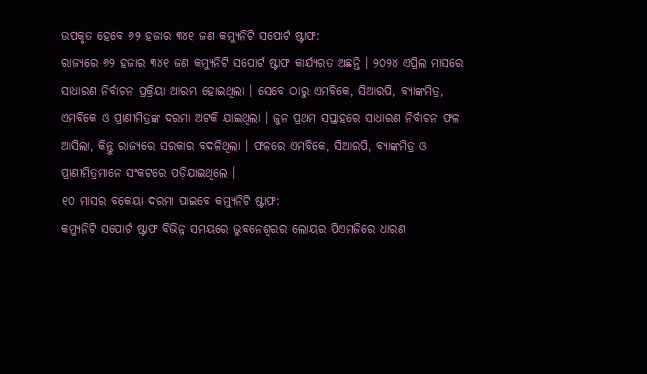ଉପକୃତ ହେବେ ୬୨ ହଜାର ୩୪୧ ଜଣ କମ୍ୟୁନିଟି ସପୋର୍ଟ ଷ୍ଟାଫ:
ରାଜ୍ୟରେ ୬୨ ହଜାର ୩୪୧ ଜଣ କମ୍ୟୁନିଟି ସପୋର୍ଟ ଷ୍ଟାଫ କାର୍ଯ୍ୟରତ ଅଛନ୍ତି । ୨୦୨୪ ଏପ୍ରିଲ ମାସରେ ସାଧାରଣ ନିର୍ବାଚନ ପ୍ରକ୍ରିୟା ଆରମ୍ଭ ହୋଇଥିଲା । ସେବେ ଠାରୁ ଏମବିକେ, ସିଆରପି, ବ୍ୟାଙ୍କମିତ୍ର, ଏମବିକେ ଓ ପ୍ରାଣୀମିତ୍ରଙ୍କ ଦରମା ଅଟକି ଯାଇଥିଲା । ଜୁନ ପ୍ରଥମ ସପ୍ତାହରେ ସାଧାରଣ ନିର୍ବାଚନ ଫଳ ଆସିଲା, କିନ୍ତୁ ରାଜ୍ୟରେ ସରକାର ବଦଳିଥିଲା । ଫଳରେ ଏମବିକେ, ସିଆରପି, ବ୍ୟାଙ୍କମିତ୍ର ଓ ପ୍ରାଣୀମିତ୍ରମାନେ ସଂକଟରେ ପଡ଼ିଯାଇଥିଲେ ।
୧୦ ମାସର ବକେୟା ଦରମା ପାଇବେ କମ୍ୟୁନିଟି ଷ୍ଟାଫ:
କମ୍ୟୁନିଟି ସପୋର୍ଟ ଷ୍ଟାଫ ବିଭିନ୍ନ ସମୟରେ ଭୁବନେଶ୍ବରର ଲୋୟର ପିଏମଜିରେ ଧାରଣ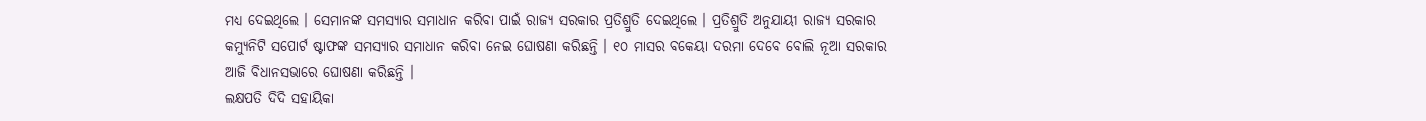ମଧ୍ୟ ଦେଇଥିଲେ । ସେମାନଙ୍କ ସମସ୍ୟାର ସମାଧାନ କରିବା ପାଇଁ ରାଜ୍ୟ ସରକାର ପ୍ରତିଶ୍ରୁତି ଦେଇଥିଲେ । ପ୍ରତିଶ୍ରୁତି ଅନୁଯାୟୀ ରାଜ୍ୟ ସରକାର କମ୍ୟୁନିଟି ସପୋର୍ଟ ଷ୍ଟାଫଙ୍କ ସମସ୍ୟାର ସମାଧାନ କରିବା ନେଇ ଘୋଷଣା କରିଛନ୍ତି । ୧୦ ମାସର ବକେୟା ଦରମା ଦେବେ ବୋଲି ନୂଆ ସରକାର ଆଜି ବିଧାନସଭାରେ ଘୋଷଣା କରିଛନ୍ତି ।
ଲକ୍ଷପତି ଦିଦି ସହାୟିକା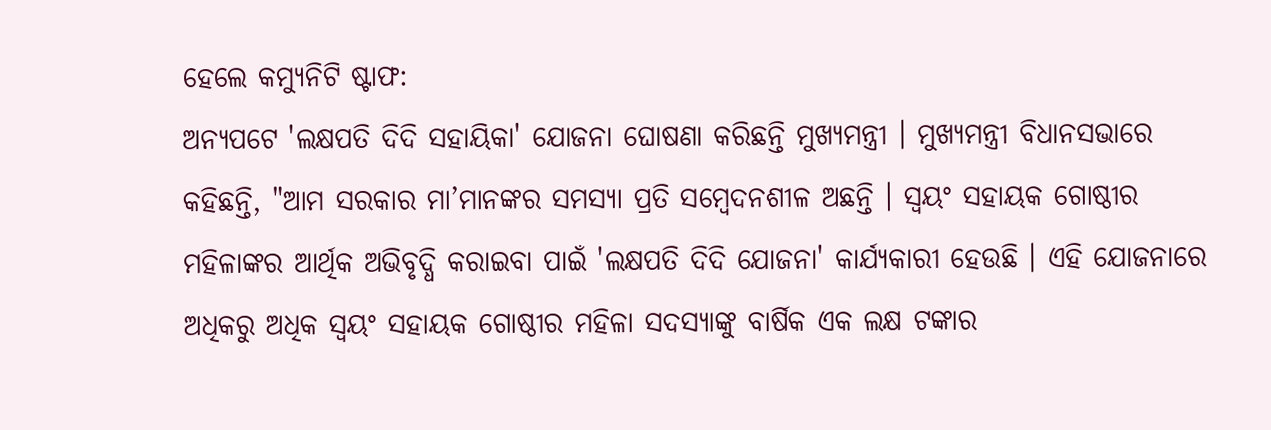ହେଲେ କମ୍ୟୁନିଟି ଷ୍ଟାଫ:
ଅନ୍ୟପଟେ 'ଲକ୍ଷପତି ଦିଦି ସହାୟିକା' ଯୋଜନା ଘୋଷଣା କରିଛନ୍ତି ମୁଖ୍ୟମନ୍ତ୍ରୀ । ମୁଖ୍ୟମନ୍ତ୍ରୀ ବିଧାନସଭାରେ କହିଛନ୍ତି, "ଆମ ସରକାର ମା’ମାନଙ୍କର ସମସ୍ୟା ପ୍ରତି ସମ୍ବେଦନଶୀଳ ଅଛନ୍ତି । ସ୍ଵୟଂ ସହାୟକ ଗୋଷ୍ଠୀର ମହିଳାଙ୍କର ଆର୍ଥିକ ଅଭିବୃଦ୍ଧି କରାଇବା ପାଇଁ 'ଲକ୍ଷପତି ଦିଦି ଯୋଜନା' କାର୍ଯ୍ୟକାରୀ ହେଉଛି । ଏହି ଯୋଜନାରେ ଅଧିକରୁ ଅଧିକ ସ୍ଵୟଂ ସହାୟକ ଗୋଷ୍ଠୀର ମହିଳା ସଦସ୍ୟାଙ୍କୁ ବାର୍ଷିକ ଏକ ଲକ୍ଷ ଟଙ୍କାର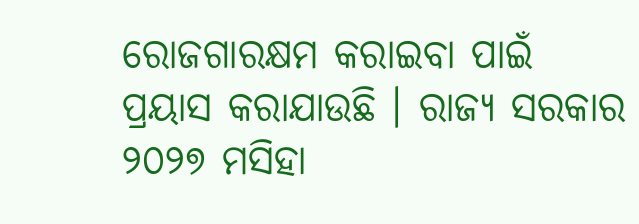ରୋଜଗାରକ୍ଷମ କରାଇବା ପାଇଁ ପ୍ରୟାସ କରାଯାଉଛି । ରାଜ୍ୟ ସରକାର ୨୦୨୭ ମସିହା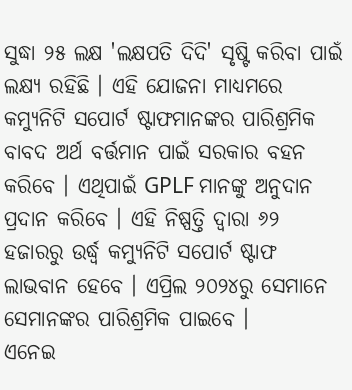ସୁଦ୍ଧା ୨୫ ଲକ୍ଷ 'ଲକ୍ଷପତି ଦିଦି' ସୃଷ୍ଟି କରିବା ପାଇଁ ଲକ୍ଷ୍ୟ ରହିଛି । ଏହି ଯୋଜନା ମାଧ୍ୟମରେ କମ୍ୟୁନିଟି ସପୋର୍ଟ ଷ୍ଟାଫମାନଙ୍କର ପାରିଶ୍ରମିକ ବାବଦ ଅର୍ଥ ବର୍ତ୍ତମାନ ପାଇଁ ସରକାର ବହନ କରିବେ । ଏଥିପାଇଁ GPLF ମାନଙ୍କୁ ଅନୁଦାନ ପ୍ରଦାନ କରିବେ । ଏହି ନିଷ୍ପତ୍ତି ଦ୍ଵାରା ୬୨ ହଜାରରୁ ଉର୍ଦ୍ଧ୍ଵ କମ୍ୟୁନିଟି ସପୋର୍ଟ ଷ୍ଟାଫ ଲାଭବାନ ହେବେ । ଏପ୍ରିଲ ୨୦୨୪ରୁ ସେମାନେ ସେମାନଙ୍କର ପାରିଶ୍ରମିକ ପାଇବେ ।
ଏନେଇ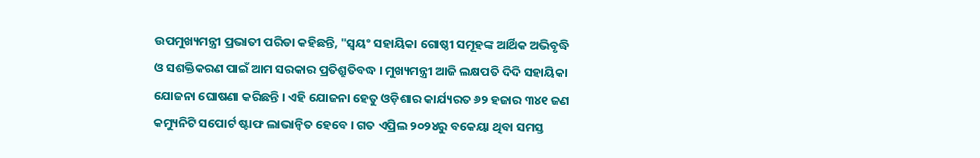ଉପମୁଖ୍ୟମନ୍ତ୍ରୀ ପ୍ରଭାତୀ ପରିଡା କହିଛନ୍ତି, "ସ୍ୱୟଂ ସହାୟିକା ଗୋଷ୍ଠୀ ସମୂହଙ୍କ ଆର୍ଥିକ ଅଭିବୃଦ୍ଧି ଓ ସଶକ୍ତିକରଣ ପାଇଁ ଆମ ସରକାର ପ୍ରତିଶ୍ରୁତିବଦ୍ଧ । ମୁଖ୍ୟମନ୍ତ୍ରୀ ଆଜି ଲକ୍ଷପତି ଦିଦି ସହାୟିକା ଯୋଜନା ଘୋଷଣା କରିଛନ୍ତି । ଏହି ଯୋଜନା ହେତୁ ଓଡ଼ିଶାର କାର୍ଯ୍ୟରତ ୬୨ ହଜାର ୩୪୧ ଜଣ କମ୍ୟୁନିଟି ସପୋର୍ଟ ଷ୍ଟାଫ ଲାଭାନ୍ବିତ ହେବେ । ଗତ ଏପ୍ରିଲ ୨୦୨୪ରୁ ବକେୟା ଥିବା ସମସ୍ତ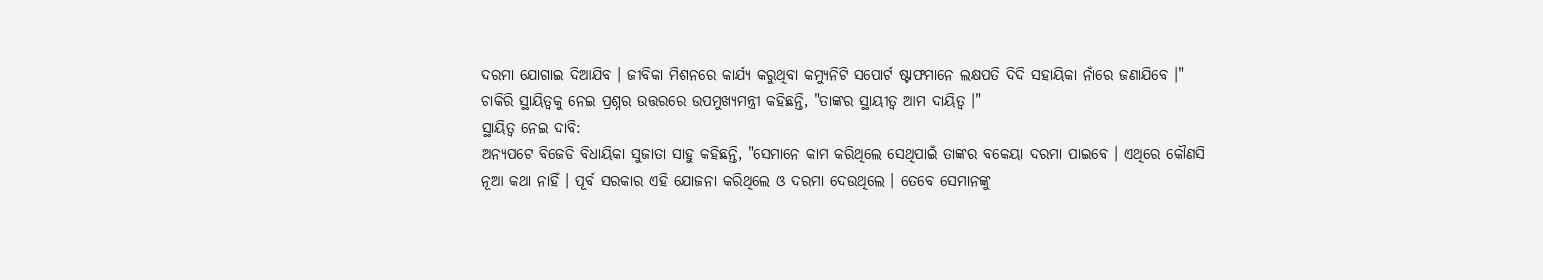ଦରମା ଯୋଗାଇ ଦିଆଯିବ । ଜୀବିକା ମିଶନରେ କାର୍ଯ୍ୟ କରୁଥିବା କମ୍ୟୁନିଟି ସପୋର୍ଟ ଷ୍ଟାଫମାନେ ଲକ୍ଷପତି ଦିଦି ସହାୟିକା ନାଁରେ ଜଣାଯିବେ ।" ଚାକିରି ସ୍ଥାୟିତ୍ୱକୁ ନେଇ ପ୍ରଶ୍ନର ଉତ୍ତରରେ ଉପମୁଖ୍ୟମନ୍ତ୍ରୀ କହିଛନ୍ତି, "ତାଙ୍କର ସ୍ଥାୟୀତ୍ୱ ଆମ ଦାୟିତ୍ୱ ।"
ସ୍ଥାୟିତ୍ୱ ନେଇ ଦାବି:
ଅନ୍ୟପଟେ ବିଜେଡି ବିଧାୟିକା ସୁଜାତା ସାହୁ କହିଛନ୍ତି, "ସେମାନେ କାମ କରିଥିଲେ ସେଥିପାଇଁ ତାଙ୍କର ବକେୟା ଦରମା ପାଇବେ । ଏଥିରେ କୌଣସି ନୂଆ କଥା ନାହିଁ । ପୂର୍ବ ସରକାର ଏହି ଯୋଜନା କରିଥିଲେ ଓ ଦରମା ଦେଉଥିଲେ । ତେବେ ସେମାନଙ୍କୁ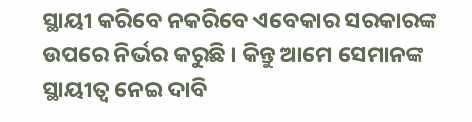ସ୍ଥାୟୀ କରିବେ ନକରିବେ ଏବେକାର ସରକାରଙ୍କ ଉପରେ ନିର୍ଭର କରୁଛି । କିନ୍ତୁ ଆମେ ସେମାନଙ୍କ ସ୍ଥାୟୀତ୍ୱ ନେଇ ଦାବି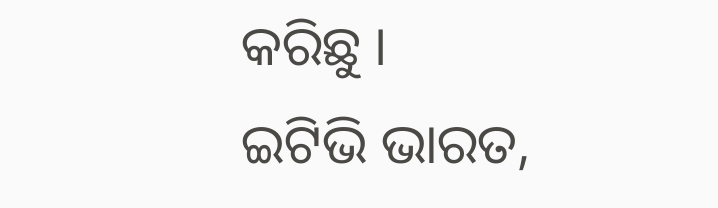କରିଛୁ ।
ଇଟିଭି ଭାରତ,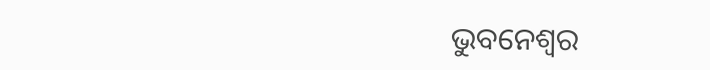ଭୁବନେଶ୍ୱର